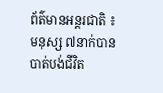ព័ត៌មានអន្តរជាតិ ៖ មនុស្ស ៧នាក់បានបាត់បង់ជីវិត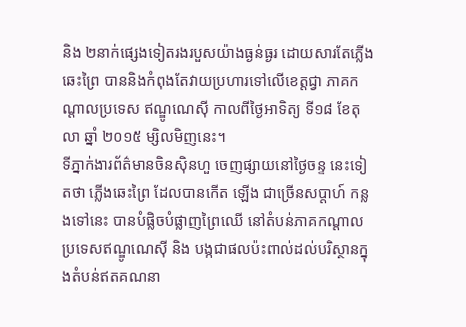និង ២នាក់ផ្សេងទៀតរងរបួសយ៉ាងធ្ងន់ធ្ងរ ដោយសារតែភ្លើងឆេះព្រៃ បាននិងកំពុងតែវាយប្រហារទៅលើខេត្តជ្វា ភាគកណ្តាលប្រទេស ឥណ្ឌូណេស៊ី កាលពីថ្ងៃអាទិត្យ ទី១៨ ខែតុលា ឆ្នាំ ២០១៥ ម្សិលមិញនេះ។
ទីភ្នាក់ងារព័ត៌មានចិនស៊ិនហួ ចេញផ្សាយនៅថ្ងៃចន្ទ នេះទៀតថា ភ្លើងឆេះព្រៃ ដែលបានកើត ឡើង ជាច្រើនសប្តាហ៍ កន្លងទៅនេះ បានបំផ្លិចបំផ្លាញព្រៃឈើ នៅតំបន់ភាគកណ្តាល ប្រទេសឥណ្ឌូណេស៊ី និង បង្កជាផលប៉ះពាល់ដល់បរិស្ថានក្នុងតំបន់ឥតគណនា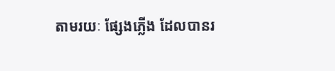តាមរយៈ ផ្សែងភ្លើង ដែលបានរ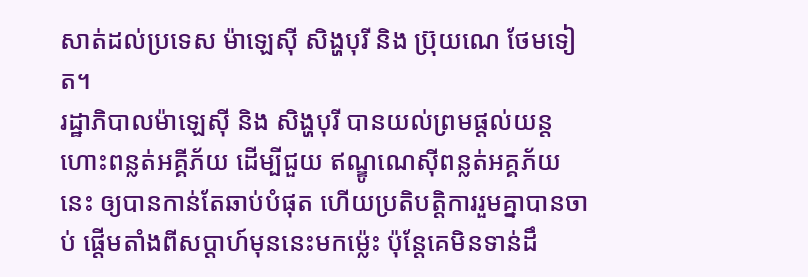សាត់ដល់ប្រទេស ម៉ាឡេស៊ី សិង្ហបុរី និង ប្រ៊ុយណេ ថែមទៀត។
រដ្ឋាភិបាលម៉ាឡេស៊ី និង សិង្ហបុរី បានយល់ព្រមផ្តល់យន្តហោះពន្លត់អគ្គីភ័យ ដើម្បីជួយ ឥណ្ឌូណេស៊ីពន្លត់អគ្គភ័យនេះ ឲ្យបានកាន់តែឆាប់បំផុត ហើយប្រតិបត្តិការរួមគ្នាបានចាប់ ផ្តើមតាំងពីសប្តាហ៍មុននេះមកម្ល៉េះ ប៉ុន្តែគេមិនទាន់ដឹ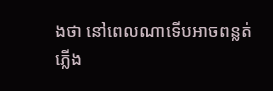ងថា នៅពេលណាទើបអាចពន្លត់ ភ្លើង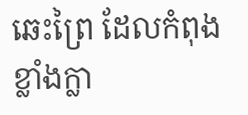ឆេះព្រៃ ដែលកំពុងខ្លាំងក្លា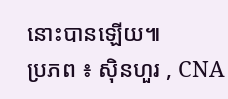នោះបានឡើយ៕
ប្រភព ៖ ស៊ិនហួរ , CNA